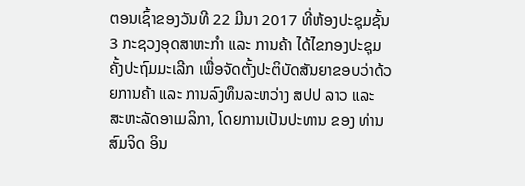ຕອນເຊົ້າຂອງວັນທີ 22 ມີນາ 2017 ທີ່ຫ້ອງປະຊຸມຊັ້ນ 3 ກະຊວງອຸດສາຫະກໍາ ແລະ ການຄ້າ ໄດ້ໄຂກອງປະຊຸມຄັ້ງປະຖົມມະເລີກ ເພື່ອຈັດຕັ້ງປະຕິບັດສັນຍາຂອບວ່າດ້ວຍການຄ້າ ແລະ ການລົງທຶນລະຫວ່າງ ສປປ ລາວ ແລະ ສະຫະລັດອາເມລິກາ, ໂດຍການເປັນປະທານ ຂອງ ທ່ານ ສົມຈິດ ອິນ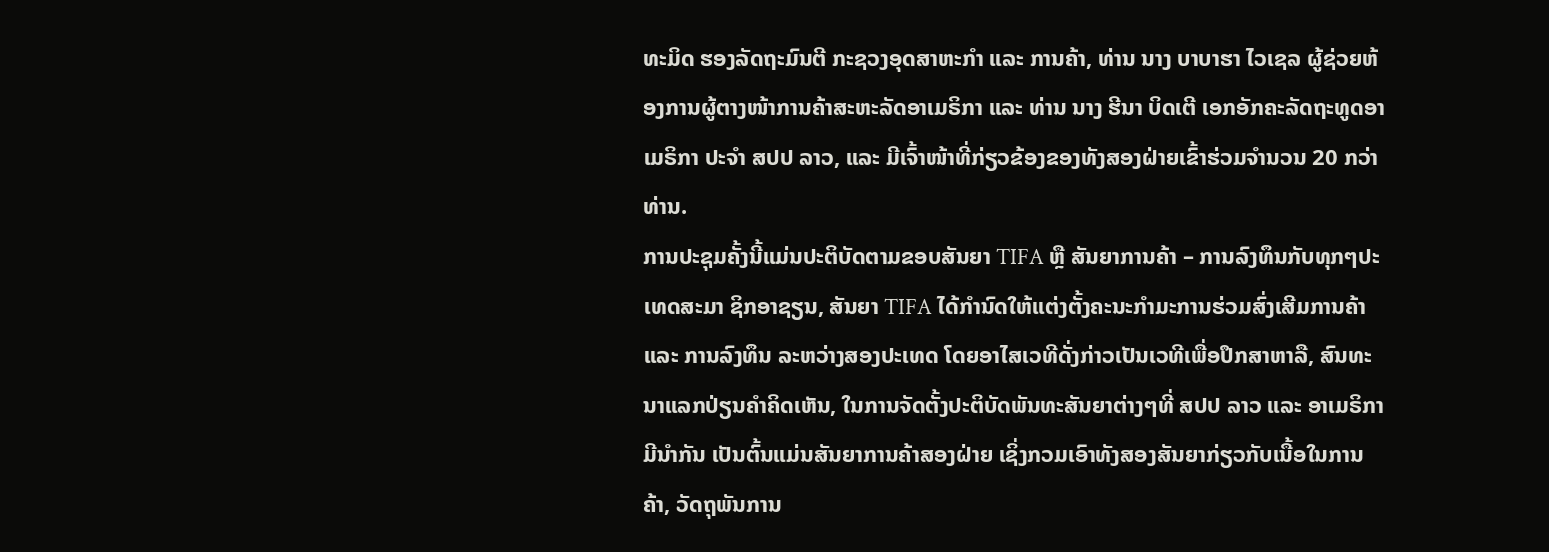ທະມິດ ຮອງລັດຖະມົນຕີ ກະຊວງອຸດສາຫະກໍາ ແລະ ການຄ້າ, ທ່ານ ນາງ ບາບາຮາ ໄວເຊລ ຜູ້ຊ່ວຍຫ້ອງການຜູ້ຕາງໜ້າການຄ້າສະຫະລັດອາເມຣິກາ ແລະ ທ່ານ ນາງ ຮີນາ ບິດເຕີ ເອກອັກຄະລັດຖະທູດອາເມຣິກາ ປະຈໍາ ສປປ ລາວ, ແລະ ມີເຈົ້າໜ້າທີ່ກ່ຽວຂ້ອງຂອງທັງສອງຝ່າຍເຂົ້າຮ່ວມຈໍານວນ 20 ກວ່າທ່ານ.
ການປະຊຸມຄັ້ງນີ້ແມ່ນປະຕິບັດຕາມຂອບສັນຍາ TIFA ຫຼື ສັນຍາການຄ້າ – ການລົງທຶນກັບທຸກໆປະເທດສະມາ ຊິກອາຊຽນ, ສັນຍາ TIFA ໄດ້ກຳນົດໃຫ້ແຕ່ງຕັ້ງຄະນະກຳມະການຮ່ວມສົ່ງເສີມການຄ້າ ແລະ ການລົງທຶນ ລະຫວ່າງສອງປະເທດ ໂດຍອາໄສເວທີດັ່ງກ່າວເປັນເວທີເພື່ອປຶກສາຫາລື, ສົນທະນາແລກປ່ຽນຄໍາຄິດເຫັນ, ໃນການຈັດຕັ້ງປະຕິບັດພັນທະສັນຍາຕ່າງໆທີ່ ສປປ ລາວ ແລະ ອາເມຣິກາ ມີນຳກັນ ເປັນຕົ້ນແມ່ນສັນຍາການຄ້າສອງຝ່າຍ ເຊິ່ງກວມເອົາທັງສອງສັນຍາກ່ຽວກັບເນື້ອໃນການຄ້າ, ວັດຖຸພັນການ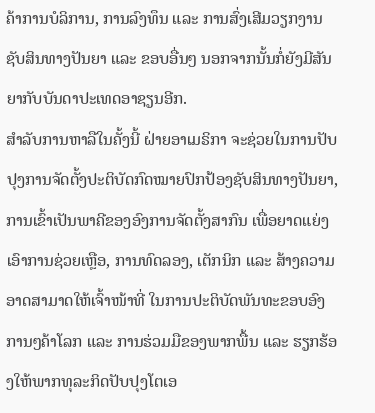ຄ້າການບໍລິການ, ການລົງທຶນ ແລະ ການສົ່ງເສີມວຽກງານຊັບສິນທາງປັນຍາ ແລະ ຂອບອື່ນໆ ນອກຈາກນັ້ນກໍ່ຍັງມີສັນຍາກັບບັນດາປະເທດອາຊຽນອີກ.
ສຳລັບການຫາລືໃນຄັ້ງນີ້ ຝ່າຍອາເມຣິກາ ຈະຊ່ວຍໃນການປັບປຸງການຈັດຕັ້ງປະຕິບັດກົດໝາຍປົກປ້ອງຊັບສິນທາງປັນຍາ, ການເຂົ້າເປັນພາຄີຂອງອົງການຈັດຕັ້ງສາກົນ ເພື່ອຍາດແຍ່ງເອົາການຊ່ວຍເຫຼືອ, ການທົດລອງ, ເຕັກນິກ ແລະ ສ້າງຄວາມອາດສາມາດໃຫ້ເຈົ້າໜ້າທີ່ ໃນການປະຕິບັດພັນທະຂອບອົງການໆຄ້າໂລກ ແລະ ການຮ່ວມມືຂອງພາກພື້ນ ແລະ ຮຽກຮ້ອງໃຫ້ພາກທຸລະກິດປັບປຸງໂຕເອ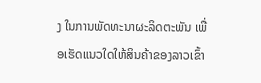ງ ໃນການພັດທະນາຜະລິດຕະພັນ ເພື່ອເຮັດແນວໃດໃຫ້ສິນຄ້າຂອງລາວເຂົ້າ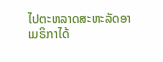ໄປຕະຫລາດສະຫະລັດອາເມຣິກາໄດ້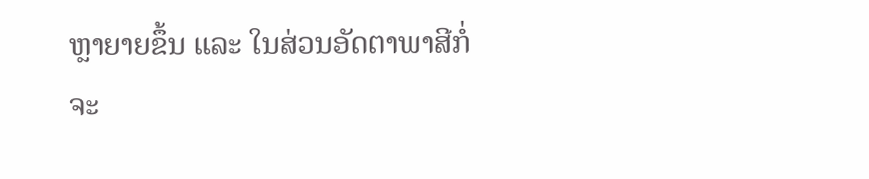ຫຼາຍາຍຂຶ້ນ ແລະ ໃນສ່ວນອັດຕາພາສີກໍ່ຈະ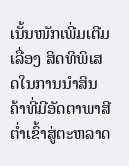ເນັ້ນໜັກເພີ່ມເຕີມເລື່ອງ ສິດທິພິເສດໃນການນໍາສິນຄ້າທີ່ມີອັດຕາພາສີຕໍ່າເຂົ້າສູ່ຕະຫລາດ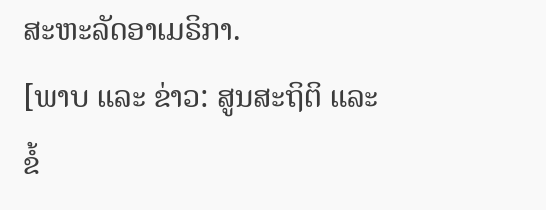ສະຫະລັດອາເມຣິກາ.
[ພາບ ແລະ ຂ່າວ: ສູນສະຖິຕິ ແລະ ຂໍ້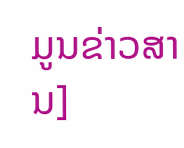ມູນຂ່າວສານ]